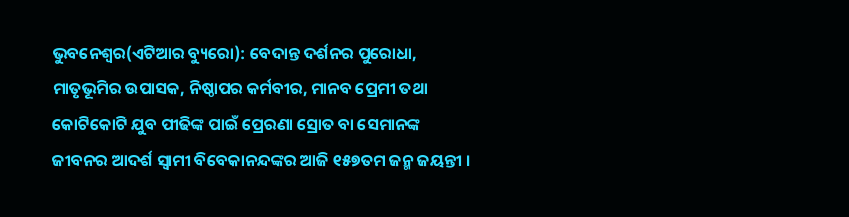ଭୁବନେଶ୍ୱର(ଏଟିଆର ବ୍ୟୁରୋ): ବେଦାନ୍ତ ଦର୍ଶନର ପୁରୋଧା, ମାତୃଭୂମିର ଉପାସକ, ନିଷ୍ଠାପର କର୍ମବୀର, ମାନବ ପ୍ରେମୀ ତଥା କୋଟିକୋଟି ଯୁବ ପୀଢିଙ୍କ ପାଇଁ ପ୍ରେରଣା ସ୍ରୋତ ବା ସେମାନଙ୍କ ଜୀବନର ଆଦର୍ଶ ସ୍ୱାମୀ ବିବେକାନନ୍ଦଙ୍କର ଆଜି ୧୫୭ତମ ଜନ୍ମ ଜୟନ୍ତୀ ।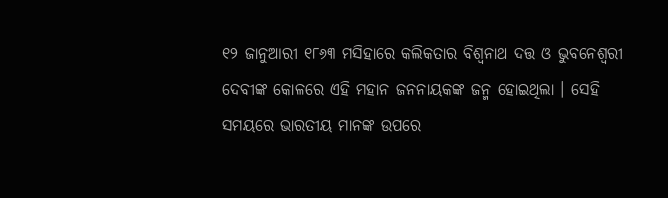୧୨ ଜାନୁଆରୀ ୧୮୬୩ ମସିହାରେ କଲିକତାର ବିଶ୍ୱନାଥ ଦତ୍ତ ଓ ଭୁବନେଶ୍ୱରୀ ଦେବୀଙ୍କ କୋଳରେ ଏହି ମହାନ ଜନନାୟକଙ୍କ ଜନ୍ମ ହୋଇଥିଲା । ସେହି ସମୟରେ ଭାରତୀୟ ମାନଙ୍କ ଉପରେ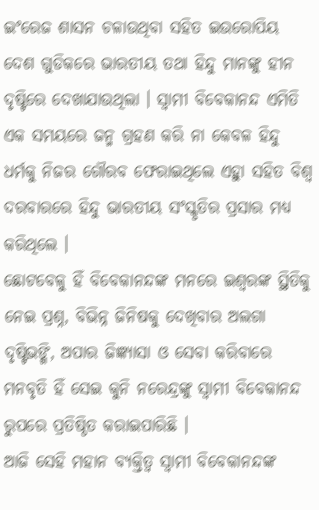ଇଂରେଜ ଶାସନ ଚଳାଉଥିବା ସହିତ ଇଉରୋପିୟ ଦେଶ ଗୁଡିକରେ ଭାରତୀୟ ତଥା ହିନ୍ଦୁ ମାନଙ୍କୁ ହୀନ ଦୃଷ୍ଟିରେ ଦେଖାଯାଉଥିଲା । ସ୍ୱାମୀ ବିବେକାନନ୍ଦ ଏମିତି ଏକ ସମୟରେ ଜନ୍ମ ଗ୍ରହଣ କରି ନା କେବଳ ହିନ୍ଦୁ ଧର୍ମକୁ ନିଜର ଗୌରବ ଫେରାଇଥିଲେ ଏହାୁ ସହିତ ବିଶ୍ୱ ଦରବାରରେ ହିନ୍ଦୁ ଭାରତୀୟ ସଂସ୍କୃତିର ପ୍ରସାର ମଧ୍ୟ କରିଥିଲେ ।
ଛୋଟବେଳୁ ହିଁ ବିବେକାନନ୍ଦଙ୍କ ମନରେ ଇଶ୍ୱରଙ୍କ ସ୍ଥିତିକୁ ନେଇ ପ୍ରଶ୍ନ, ବିଭିନ୍ନ ଜିନିଷକୁ ଦେଖିବାର ଅଲଗା ଦୃଷ୍ଟିଭଙ୍ଗି, ଅପାର ଜିଜ୍ଞ୍ୟାସା ଓ ସେବା କରିବାରେ ମନବୃତି ହିଁ ସେଇ କୁନି ନରେନ୍ଦ୍ରଙ୍କୁ ସ୍ୱାମୀ ବିବେକାନନ୍ଦ ରୁପରେ ପ୍ରତିଷ୍ଠିତ କରାଇପାରିଛି ।
ଆଜି ସେହି ମହାନ ବ୍ୟକ୍ତିତ୍ୱ ସ୍ୱାମୀ ବିବେକାନନ୍ଦଙ୍କ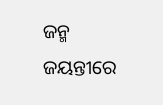ଜନ୍ମ ଜୟନ୍ତୀରେ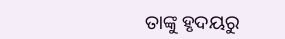ତାଙ୍କୁ ହୃଦୟରୁ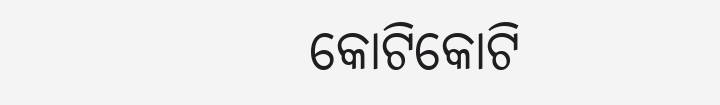କୋଟିକୋଟି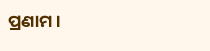ପ୍ରଣାମ ।